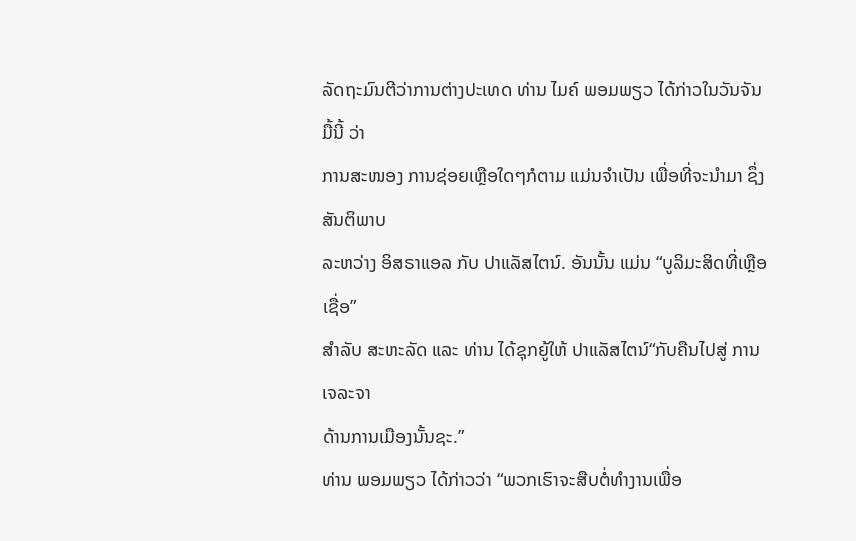ລັດຖະມົນຕີວ່າການຕ່າງປະເທດ ທ່ານ ໄມຄ໌ ພອມພຽວ ໄດ້ກ່າວໃນວັນຈັນ ມື້ນີ້ ວ່າ
ການສະໜອງ ການຊ່ອຍເຫຼືອໃດໆກໍຕາມ ແມ່ນຈຳເປັນ ເພື່ອທີ່ຈະນຳມາ ຊຶ່ງສັນຕິພາບ
ລະຫວ່າງ ອິສຣາແອລ ກັບ ປາແລັສໄຕນ໌. ອັນນັ້ນ ແມ່ນ “ບູລິມະສິດທີ່ເຫຼືອເຊື່ອ”
ສຳລັບ ສະຫະລັດ ແລະ ທ່ານ ໄດ້ຊຸກຍູ້ໃຫ້ ປາແລັສໄຕນ໌“ກັບຄືນໄປສູ່ ການເຈລະຈາ
ດ້ານການເມືອງນັ້ນຊະ.”
ທ່ານ ພອມພຽວ ໄດ້ກ່າວວ່າ “ພວກເຮົາຈະສືບຕໍ່ທຳງານເພື່ອ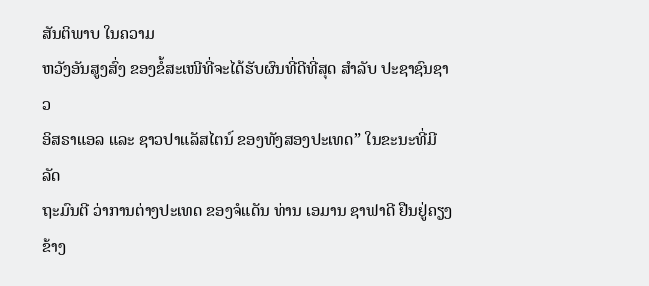ສັນຕິພາບ ໃນຄວາມ
ຫວັງອັນສູງສົ່ງ ຂອງຂໍ້ສະເໜີທີ່ຈະໄດ້ຮັບຜົນທີ່ດີທີ່ສຸດ ສຳລັບ ປະຊາຊົນຊາວ
ອິສຣາແອລ ແລະ ຊາວປາແລັສໄຕນ໌ ຂອງທັງສອງປະເທດ” ໃນຂະນະທີ່ມີ ລັດ
ຖະມົນຕີ ວ່າການຕ່າງປະເທດ ຂອງຈໍແດັນ ທ່ານ ເອມານ ຊາຟາດີ ຢືນຢູ່ຄຽງຂ້າງ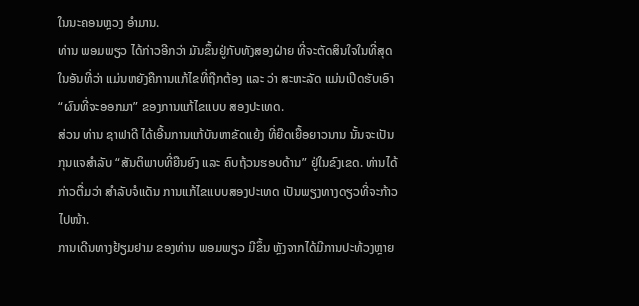ໃນນະຄອນຫຼວງ ອຳມານ.
ທ່ານ ພອມພຽວ ໄດ້ກ່າວອີກວ່າ ມັນຂຶ້ນຢູ່ກັບທັງສອງຝ່າຍ ທີ່ຈະຕັດສິນໃຈໃນທີ່ສຸດ
ໃນອັນທີ່ວ່າ ແມ່ນຫຍັງຄືການແກ້ໄຂທີ່ຖືກຕ້ອງ ແລະ ວ່າ ສະຫະລັດ ແມ່ນເປີດຮັບເອົາ
“ຜົນທີ່ຈະອອກມາ” ຂອງການແກ້ໄຂແບບ ສອງປະເທດ.
ສ່ວນ ທ່ານ ຊາຟາດີ ໄດ້ເອີ້ນການແກ້ບັນຫາຂັດແຍ້ງ ທີ່ຍືດເຍື້ອຍາວນານ ນັ້ນຈະເປັນ
ກຸນແຈສຳລັບ “ສັນຕິພາບທີ່ຍືນຍົງ ແລະ ຄົບຖ້ວນຮອບດ້ານ” ຢູ່ໃນຂົງເຂດ. ທ່ານໄດ້
ກ່າວຕື່ມວ່າ ສຳລັບຈໍແດັນ ການແກ້ໄຂແບບສອງປະເທດ ເປັນພຽງທາງດຽວທີ່ຈະກ້າວ
ໄປໜ້າ.
ການເດີນທາງຢ້ຽມຢາມ ຂອງທ່ານ ພອມພຽວ ມີຂຶ້ນ ຫຼັງຈາກໄດ້ມີການປະທ້ວງຫຼາຍ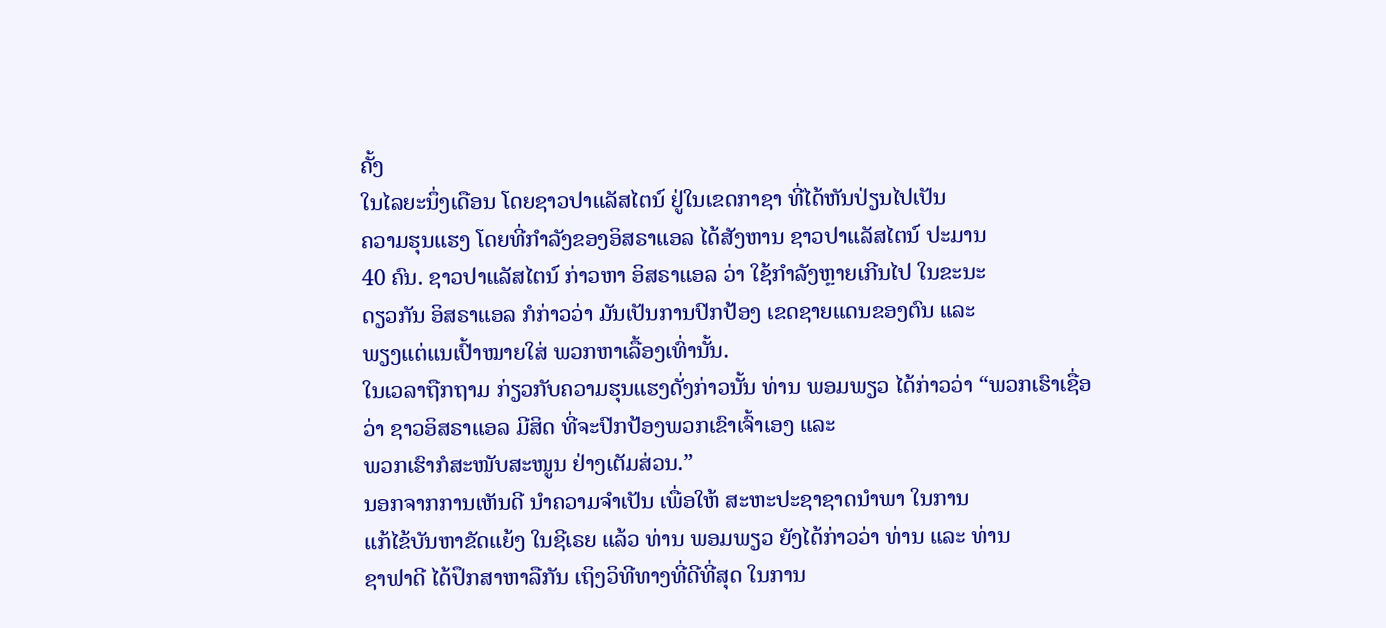ຄັ້ງ
ໃນໄລຍະນຶ່ງເດືອນ ໂດຍຊາວປາແລັສໄຕນ໌ ຢູ່ໃນເຂດກາຊາ ທີ່ໄດ້ຫັນປ່ຽນໄປເປັນ
ຄວາມຮຸນແຮງ ໂດຍທີ່ກຳລັງຂອງອິສຣາແອລ ໄດ້ສັງຫານ ຊາວປາແລັສໄຕນ໌ ປະມານ
40 ຄົນ. ຊາວປາແລັສໄຕນ໌ ກ່າວຫາ ອິສຣາແອລ ວ່າ ໃຊ້ກຳລັງຫຼາຍເກີນໄປ ໃນຂະນະ
ດຽວກັນ ອິສຣາແອລ ກໍກ່າວວ່າ ມັນເປັນການປົກປ້ອງ ເຂດຊາຍແດນຂອງຕົນ ແລະ
ພຽງແຕ່ແນເປົ້າໝາຍໃສ່ ພວກຫາເລື້ອງເທົ່ານັ້ນ.
ໃນເວລາຖືກຖາມ ກ່ຽວກັບຄວາມຮຸນແຮງດັ່ງກ່າວນັ້ນ ທ່ານ ພອມພຽວ ໄດ້ກ່າວວ່າ “ພວກເຮົາເຊື່ອວ່າ ຊາວອິສຣາແອລ ມີສິດ ທີ່ຈະປົກປ້ອງພວກເຂົາເຈົ້າເອງ ແລະ
ພວກເຮົາກໍສະໜັບສະໜູນ ຢ່າງເຕັມສ່ວນ.”
ນອກຈາກການເຫັນດີ ນຳຄວາມຈຳເປັນ ເພື່ອໃຫ້ ສະຫະປະຊາຊາດນຳພາ ໃນການ
ແກ້ໄຂ້ບັນຫາຂັດແຍ້ງ ໃນຊີເຣຍ ແລ້ວ ທ່ານ ພອມພຽວ ຍັງໄດ້ກ່າວວ່າ ທ່ານ ແລະ ທ່ານ
ຊາຟາດີ ໄດ້ປຶກສາຫາລືກັນ ເຖິງວິທີທາງທີ່ດີທີ່ສຸດ ໃນການ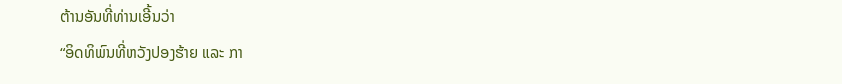ຕ້ານອັນທີ່ທ່ານເອີ້ນວ່າ
“ອິດທິພົນທີ່ຫວັງປອງຮ້າຍ ແລະ ກາ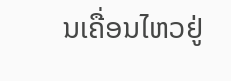ນເຄື່ອນໄຫວຢູ່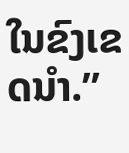ໃນຂົງເຂດນຳ.”